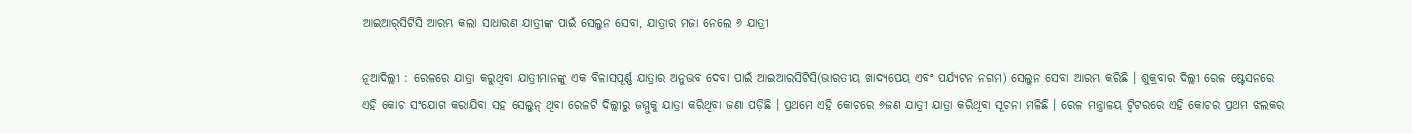ଆଇଆର୍‌ସିଟିସି ଆରମ୍ଭ କଲା ସାଧାରଣ ଯାତ୍ରୀଙ୍କ ପାଇଁ ସେଲୁନ ସେବା, ଯାତ୍ରାର ମଜା ନେଲେ ୬ ଯାତ୍ରୀ

ନୂଆଦିଲ୍ଲୀ : ରେଳରେ ଯାତ୍ରା କରୁଥିବା ଯାତ୍ରୀମାନଙ୍କୁ ଏକ ବିଳାସପୂର୍ଣ୍ଣ ଯାତ୍ରାର ଅନୁଭବ ଦେବା ପାଇଁ ଆଇଆରସିଟିସି(ଭାରତୀୟ ଖାଦ୍ୟପେୟ ଏବଂ ପର୍ଯ୍ୟଟନ ନଗମ) ସେଲୁନ ସେବା ଆରମ୍ଭ କରିଛି । ଶୁକ୍ରବାର ଦିଲ୍ଲୀ ରେଳ ଷ୍ଟେସନରେ ଏହି କୋଚ ସଂଯୋଗ କରାଯିବା ସହ ସେଲୁନ୍‌ ଥିବା ରେଳଟି ଦିଲ୍ଲୀରୁ ଜମ୍ମୁକୁ ଯାତ୍ରା କରିଥିବା ଜଣା ପଡ଼ିଛି । ପ୍ରଥମେ ଏହି କୋଚରେ ୬ଜଣ ଯାତ୍ରୀ ଯାତ୍ରା କରିଥିବା ସୂଚନା ମଳିଛି । ରେଳ ମନ୍ତ୍ରାଳୟ ଟ୍ଵିଟରରେ ଏହି କୋଚର ପ୍ରଥମ ଝଲକର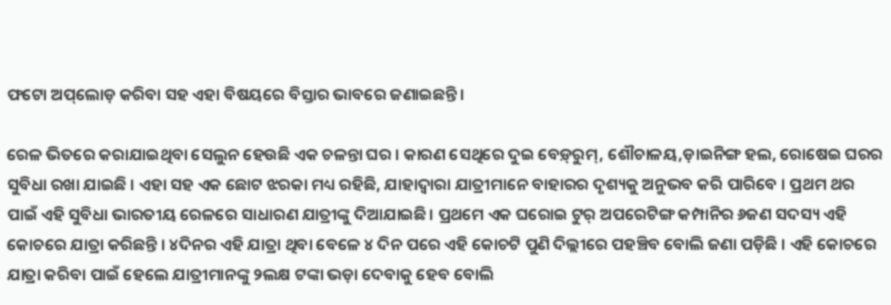ଫଟୋ ଅପ୍‌ଲୋଡ଼ କରିବା ସହ ଏହା ବିଷୟରେ ବିସ୍ତାର ଭାବରେ ଜଣାଇଛନ୍ତି ।

ରେଳ ଭିତରେ କରାଯାଇଥିବା ସେଲୁନ ହେଉଛି ଏକ ଚଳନ୍ତା ଘର । କାରଣ ସେଥିରେ ଦୁଇ ବେଡ଼୍‍ରୁମ୍‌, ଶୌଚାଳୟ,ଡ଼ାଇନିଙ୍ଗ ହଲ, ରୋଷେଇ ଘରର ସୁବିଧା ରଖା ଯାଇଛି । ଏହା ସହ ଏକ ଛୋଟ ଝରକା ମଧ୍ୟ ରହିଛି, ଯାହାଦ୍ୱାରା ଯାତ୍ରୀମାନେ ବାହାରର ଦୃଶ୍ୟକୁ ଅନୁଭବ କରି ପାରିବେ । ପ୍ରଥମ ଥର ପାଇଁ ଏହି ସୁବିଧା ଭାରତୀୟ ରେଳରେ ସାଧାରଣ ଯାତ୍ରୀଙ୍କୁ ଦିଆଯାଇଛି। ପ୍ରଥମେ ଏକ ଘରୋଇ ଟୁର୍‌ ଅପରେଟିଙ୍ଗ କମ୍ପାନିର ୬ଜଣ ସଦସ୍ୟ ଏହି କୋଚରେ ଯାତ୍ରା କରିଛନ୍ତି । ୪ଦିନର ଏହି ଯାତ୍ରା ଥିବା ବେଳେ ୪ ଦିନ ପରେ ଏହି କୋଚଟି ପୁଣି ଦିଲ୍ଲୀରେ ପହଞ୍ଚିବ ବୋଲି ଜଣା ପଡ଼ିଛି । ଏହି କୋଚରେ ଯାତ୍ରା କରିବା ପାଇଁ ହେଲେ ଯାତ୍ରୀମାନଙ୍କୁ ୨ଲକ୍ଷ ଟଙ୍କା ଭଡ଼ା ଦେବାକୁ ହେବ ବୋଲି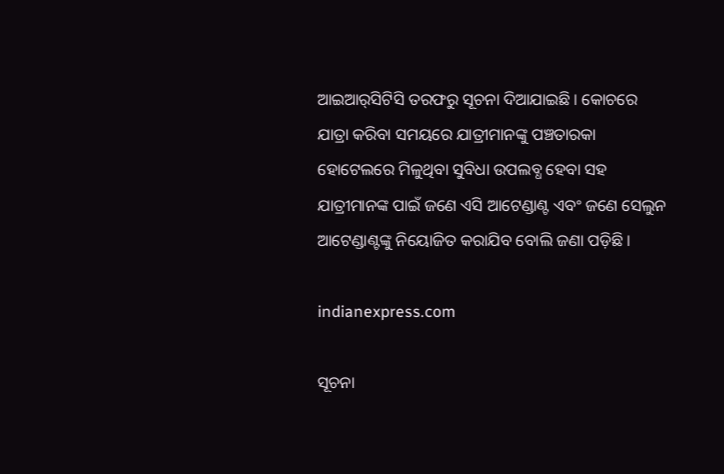ଆଇଆର୍‌ସିଟିସି ତରଫରୁ ସୂଚନା ଦିଆଯାଇଛି । କୋଚରେ ଯାତ୍ରା କରିବା ସମୟରେ ଯାତ୍ରୀମାନଙ୍କୁ ପଞ୍ଚତାରକା ହୋଟେଲରେ ମିଳୁଥିବା ସୁବିଧା ଉପଲବ୍ଧ ହେବା ସହ ଯାତ୍ରୀମାନଙ୍କ ପାଇଁ ଜଣେ ଏସି ଆଟେଣ୍ଡାଣ୍ଟ ଏବଂ ଜଣେ ସେଲୁନ ଆଟେଣ୍ଡାଣ୍ଟଙ୍କୁ ନିୟୋଜିତ କରାଯିବ ବୋଲି ଜଣା ପଡ଼ିଛି ।

indianexpress.com

ସୂଚନା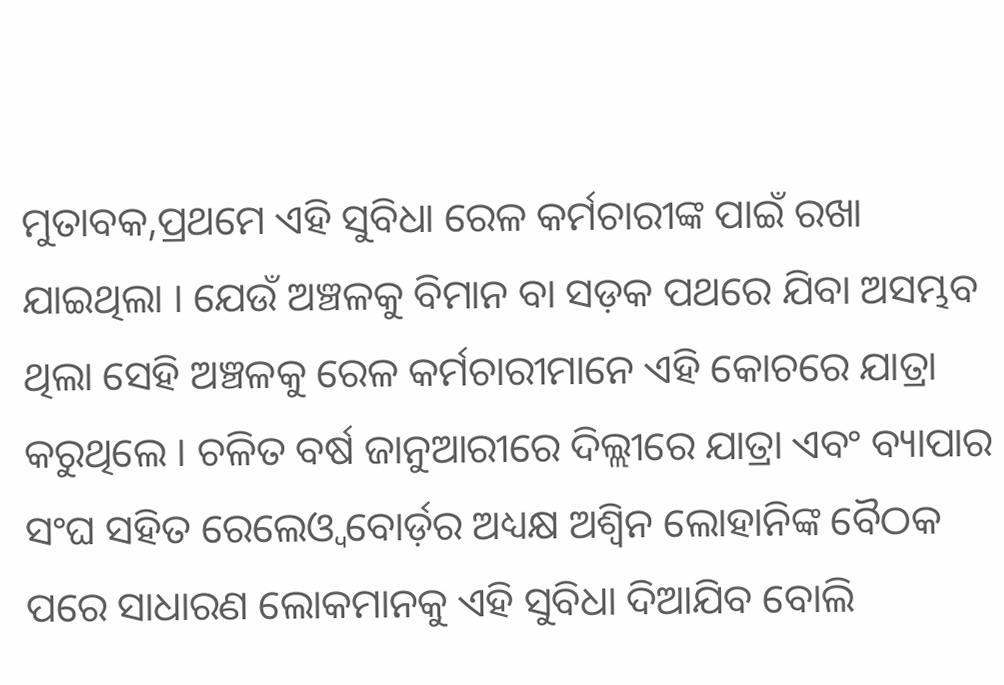ମୁତାବକ,ପ୍ରଥମେ ଏହି ସୁବିଧା ରେଳ କର୍ମଚାରୀଙ୍କ ପାଇଁ ରଖା ଯାଇଥିଲା । ଯେଉଁ ଅଞ୍ଚଳକୁ ବିମାନ ବା ସଡ଼କ ପଥରେ ଯିବା ଅସମ୍ଭବ ଥିଲା ସେହି ଅଞ୍ଚଳକୁ ରେଳ କର୍ମଚାରୀମାନେ ଏହି କୋଚରେ ଯାତ୍ରା କରୁଥିଲେ । ଚଳିତ ବର୍ଷ ଜାନୁଆରୀରେ ଦିଲ୍ଲୀରେ ଯାତ୍ରା ଏବଂ ବ୍ୟାପାର ସଂଘ ସହିତ ରେଲେଓ୍ଵ ବୋର୍ଡ଼ର ଅଧ୍ୟକ୍ଷ ଅଶ୍ୱିନ ଲୋହାନିଙ୍କ ବୈଠକ ପରେ ସାଧାରଣ ଲୋକମାନକୁ ଏହି ସୁବିଧା ଦିଆଯିବ ବୋଲି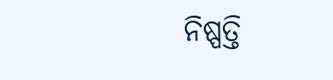ନିଷ୍ପତ୍ତି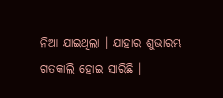ନିଆ ଯାଇଥିଲା । ଯାହାର ଶୁଭାରମ୍ଭ ଗତକାଲି ହୋଇ ସାରିଛି ।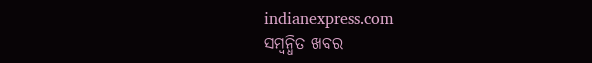indianexpress.com
ସମ୍ବନ୍ଧିତ ଖବର